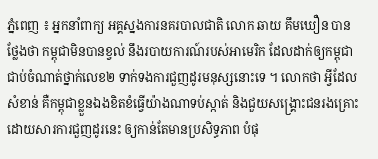ភ្នំពេញ ៖ អ្នកនាំពាក្យ អគ្គស្នងការនគរបាលជាតិ លោក ឆាយ គឹមឃឿន បានថ្លែងថា កម្ពុជាមិនបានខ្វល់ នឹងរបាយការណ៍របស់អាមេរិក ដែលដាក់ឲ្យកម្ពុជា ជាប់ចំណាត់ថ្នាក់លេខ២ ទាក់ទងការជួញដូរមនុស្សនោះទេ ។ លោកថា អ្វីដែលសំខាន់ គឺកម្ពុជាខ្លួនឯងខិតខំធ្វើយ៉ាងណាទប់ស្កាត់ និងជួយសង្រ្គោះជនរងគ្រោះ ដោយសារការជួញដូរនេះ ឲ្យកាន់តែមានប្រសិទ្ធភាព បំផុ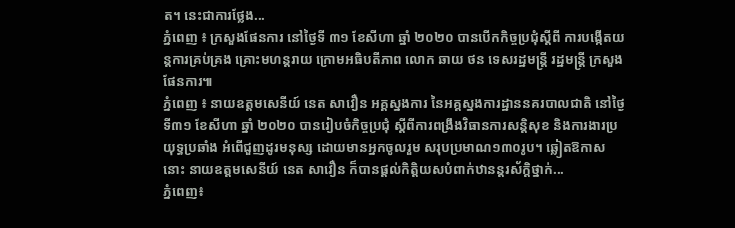ត។ នេះជាការថ្លែង...
ភ្នំពេញ ៖ ក្រសួងផែនការ នៅថ្ងៃទី ៣១ ខែសីហា ឆ្នាំ ២០២០ បានបើកកិច្ចប្រជុំស្ដីពី ការបង្កើតយន្ដការគ្រប់គ្រង គ្រោះមហន្ដរាយ ក្រោមអធិបតីភាព លោក ឆាយ ថន ទេសរដ្ឋមន្រ្តី រដ្ឋមន្ដ្រី ក្រសួងផែនការ៕
ភ្នំពេញ ៖ នាយឧត្តមសេនីយ៍ នេត សាវឿន អគ្គស្នងការ នៃអគ្គស្នងការដ្ឋាននគរបាលជាតិ នៅថ្ងៃទី៣១ ខែសីហា ឆ្នាំ ២០២០ បានរៀបចំកិច្ចប្រជុំ ស្ដីពីការពង្រឹងវិធានការសន្តិសុខ និងការងារប្រយុទ្ធប្រឆាំង អំពើជួញដូរមនុស្ស ដោយមានអ្នកចូលរួម សរុបប្រមាណ១៣០រូប។ ឆ្លៀតឱកាសនោះ នាយឧត្តមសេនីយ៍ នេត សាវឿន ក៏បានផ្ដល់កិត្តិយសបំពាក់ឋានន្តរស័ក្តិថ្នាក់...
ភ្នំពេញ៖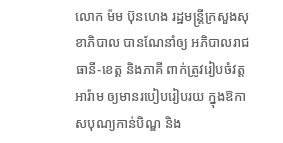លោក ម៉ម ប៊ុនហេង រដ្ឋមន្ត្រីក្រសួងសុខាភិបាល បានណែនាំឲ្យ អភិបាលរាជធានី-ខេត្ត និងភាគី ពាក់ត្រូវរៀបចំវត្តអារ៉ាម ឲ្យមានរបៀបរៀបរយ ក្នុងឱកាសបុណ្យកាន់បិណ្ឌ និង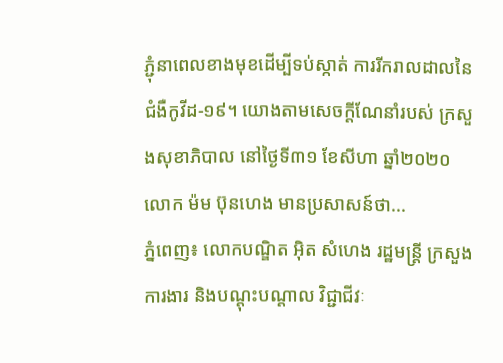ភ្ជុំនាពេលខាងមុខដើម្បីទប់ស្កាត់ ការរីករាលដាលនៃជំងឺកូវីដ-១៩។ យោងតាមសេចក្ដីណែនាំរបស់ ក្រសួងសុខាភិបាល នៅថ្ងៃទី៣១ ខែសីហា ឆ្នាំ២០២០ លោក ម៉ម ប៊ុនហេង មានប្រសាសន៍ថា...
ភ្នំពេញ៖ លោកបណ្ឌិត អ៊ិត សំហេង រដ្ឋមន្រ្តី ក្រសួងការងារ និងបណ្តុះបណ្តាល វិជ្ជាជីវៈ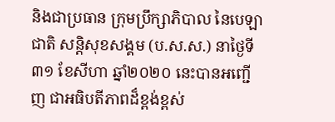និងជាប្រធាន ក្រុមប្រឹក្សាភិបាល នៃបេឡាជាតិ សន្តិសុខសង្គម (ប.ស.ស.) នាថ្ងៃទី៣១ ខែសីហា ឆ្នាំ២០២០ នេះបានអញ្ជើញ ជាអធិបតីភាពដ៏ខ្ពង់ខ្ពស់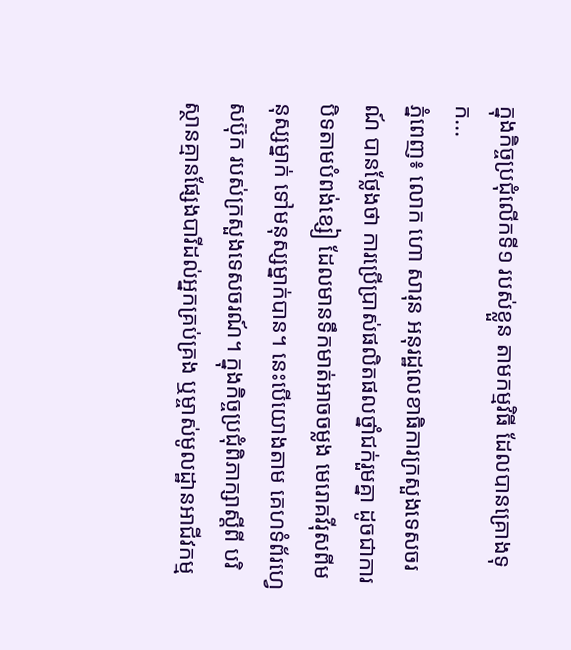ក្នុងកិច្ចប្រជុំលើកទី១ របស់ខ្លួន តាមកម្មវិធី ដែលបានគ្រោងទុក...
ភ្នំពេញ៖ លោក ហោ សារុន អនុរដ្ឋលេខាធិការក្រសួងទេសចរណ៍ បានថ្លែងថា ការប្រើប្រាស់ផលិតផលថ្នាំជក់រួមគ្នា ដូចជាការបិទតាមបំពង់ខ្សៀ ដែលមានទឹកមាត់អាចចម្លង មេរោគវីរុសពីមនុស្សម្នាក់ ទៅមនុស្សម្នាក់បាន។ នេះបើយោងតាម គេហទំព័រហ្វេសប៊ុក របស់ក្រសួងទេសចរណ៍។ ក្នុងកិច្ចប្រជុំពិភាក្សាស្ដីពី បរិស្ថានគ្មានផ្សែងបារីដល់អ្នកគ្រប់គ្រង ឬម្ចាស់មូលដ្ឋានអាជីវកម្ម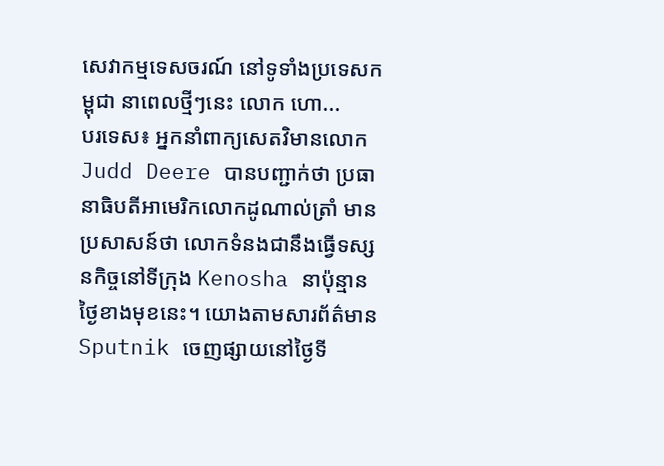សេវាកម្មទេសចរណ៍ នៅទូទាំងប្រទេសកម្ពុជា នាពេលថ្មីៗនេះ លោក ហោ...
បរទេស៖ អ្នកនាំពាក្យសេតវិមានលោក Judd Deere បានបញ្ជាក់ថា ប្រធានាធិបតីអាមេរិកលោកដូណាល់ត្រាំ មានប្រសាសន៍ថា លោកទំនងជានឹងធ្វើទស្សនកិច្ចនៅទីក្រុង Kenosha នាប៉ុន្មានថ្ងៃខាងមុខនេះ។ យោងតាមសារព័ត៌មាន Sputnik ចេញផ្សាយនៅថ្ងៃទី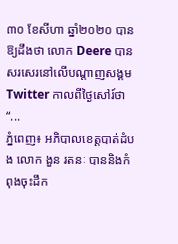៣០ ខែសីហា ឆ្នាំ២០២០ បានឱ្យដឹងថា លោក Deere បានសរសេរនៅលើបណ្តាញសង្គម Twitter កាលពីថ្ងៃសៅរ៍ថា “...
ភ្នំពេញ៖ អភិបាលខេត្តបាត់ដំបង លោក ងួន រតនៈ បាននិងកំពុងចុះដឹក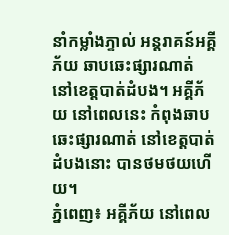នាំកម្លាំងភ្ទាល់ អន្តរាគន៍អគ្គីភ័យ ឆាបឆេះផ្សារណាត់ នៅខេត្តបាត់ដំបង។ អគ្គីភ័យ នៅពេលនេះ កំពុងឆាបឆេះផ្សារណាត់ នៅខេត្តបាត់ដំបងនោះ បានថមថយហេីយ។
ភ្នំពេញ៖ អគ្គីភ័យ នៅពេល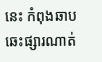នេះ កំពុងឆាបឆេះផ្សារណាត់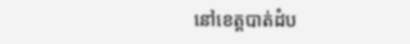នៅខេត្តបាត់ដំប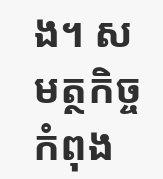ង។ សមត្ថកិច្ច កំពុង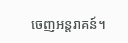ចេញអន្តរាគន៍។